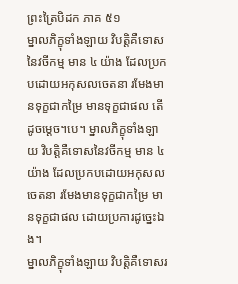ព្រះត្រៃបិដក ភាគ ៥១
ម្នាលភិក្ខុទាំងឡាយ វិបត្តិគឺទោសនៃវចីកម្ម មាន ៤ យ៉ាង ដែលប្រកបដោយអកុសលចេតនា រមែងមានទុក្ខជាកម្រៃ មានទុក្ខជាផល តើដូចម្តេច។បេ។ ម្នាលភិក្ខុទាំងឡាយ វិបត្តិគឺទោសនៃវចីកម្ម មាន ៤ យ៉ាង ដែលប្រកបដោយអកុសលចេតនា រមែងមានទុក្ខជាកម្រៃ មានទុក្ខជាផល ដោយប្រការដូច្នេះឯង។
ម្នាលភិក្ខុទាំងឡាយ វិបត្តិគឺទោសរ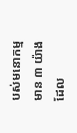បស់មនោកម្ម មាន ៣ យ៉ាង ដែល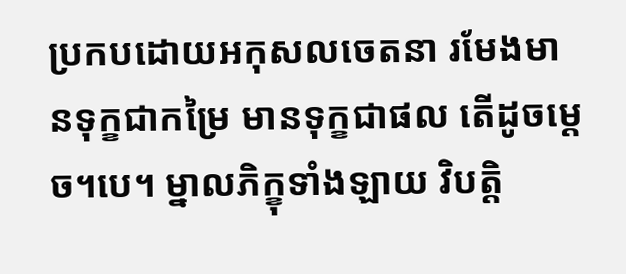ប្រកបដោយអកុសលចេតនា រមែងមានទុក្ខជាកម្រៃ មានទុក្ខជាផល តើដូចម្តេច។បេ។ ម្នាលភិក្ខុទាំងឡាយ វិបត្តិ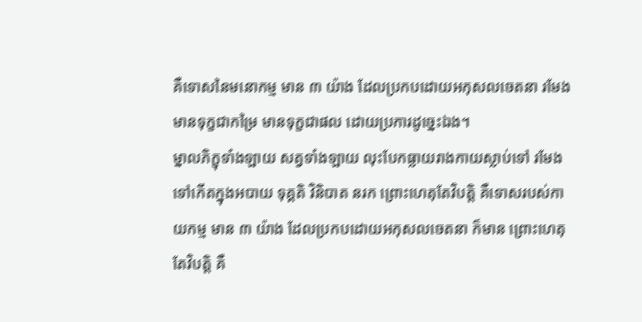គឺទោសនៃមនោកម្ម មាន ៣ យ៉ាង ដែលប្រកបដោយអកុសលចេតនា រមែងមានទុក្ខជាកម្រៃ មានទុក្ខជាផល ដោយប្រការដូច្នេះឯង។
ម្នាលភិក្ខុទាំងឡាយ សត្វទាំងឡាយ លុះបែកធ្លាយរាងកាយស្លាប់ទៅ រមែងទៅកើតក្នុងអបាយ ទុគ្គតិ វិនិបាត នរក ព្រោះហេតុតែវិបត្តិ គឺទោសរបស់កាយកម្ម មាន ៣ យ៉ាង ដែលប្រកបដោយអកុសលចេតនា ក៏មាន ព្រោះហេតុតែវិបត្តិ គឺ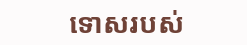ទោសរបស់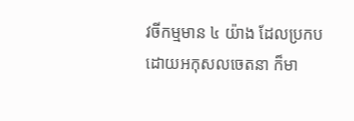វចីកម្មមាន ៤ យ៉ាង ដែលប្រកបដោយអកុសលចេតនា ក៏មា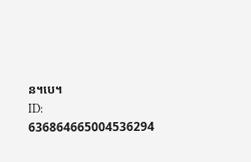ន។បេ។
ID: 636864665004536294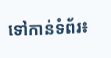ទៅកាន់ទំព័រ៖